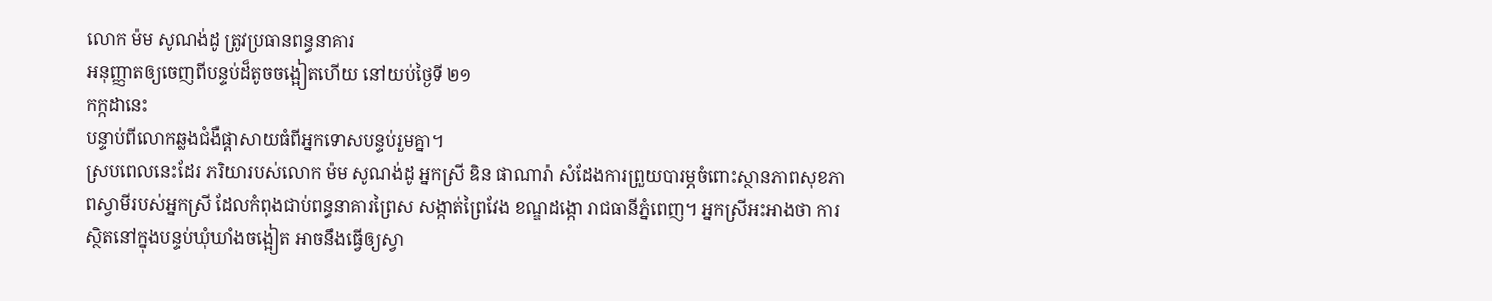លោក ម៉ម សូណង់ដូ ត្រូវប្រធានពន្ធនាគារ
អនុញ្ញាតឲ្យចេញពីបន្ទប់ដ៏តូចចង្អៀតហើយ នៅយប់ថ្ងៃទី ២១
កក្កដានេះ
បន្ទាប់ពីលោកឆ្លងជំងឺផ្ដាសាយធំពីអ្នកទោសបន្ទប់រួមគ្នា។
ស្របពេលនេះដែរ ភរិយារបស់លោក ម៉ម សូណង់ដូ អ្នកស្រី ឌិន ផាណារ៉ា សំដែងការព្រួយបារម្ភចំពោះស្ថានភាពសុខភាពស្វាមីរបស់អ្នកស្រី ដែលកំពុងជាប់ពន្ធនាគារព្រៃស សង្កាត់ព្រៃវែង ខណ្ឌដង្កោ រាជធានីភ្នំពេញ។ អ្នកស្រីអះអាងថា ការស្ថិតនៅក្នុងបន្ទប់ឃុំឃាំងចង្អៀត អាចនឹងធ្វើឲ្យស្វា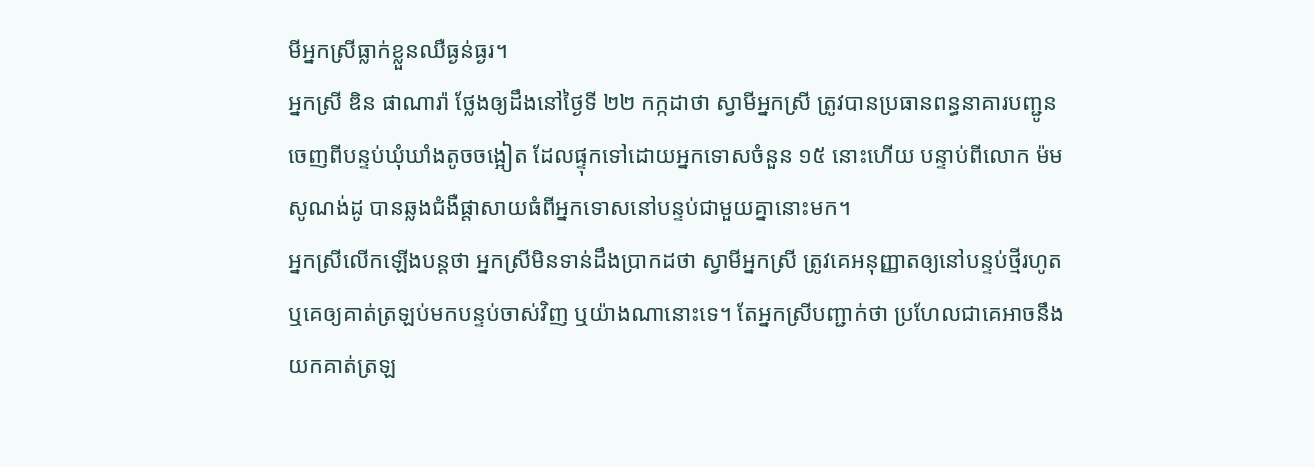មីអ្នកស្រីធ្លាក់ខ្លួនឈឺធ្ងន់ធ្ងរ។
អ្នកស្រី ឌិន ផាណារ៉ា ថ្លែងឲ្យដឹងនៅថ្ងៃទី ២២ កក្កដាថា ស្វាមីអ្នកស្រី ត្រូវបានប្រធានពន្ធនាគារបញ្ជូនចេញពីបន្ទប់ឃុំឃាំងតូចចង្អៀត ដែលផ្ទុកទៅដោយអ្នកទោសចំនួន ១៥ នោះហើយ បន្ទាប់ពីលោក ម៉ម សូណង់ដូ បានឆ្លងជំងឺផ្ដាសាយធំពីអ្នកទោសនៅបន្ទប់ជាមួយគ្នានោះមក។
អ្នកស្រីលើកឡើងបន្តថា អ្នកស្រីមិនទាន់ដឹងប្រាកដថា ស្វាមីអ្នកស្រី ត្រូវគេអនុញ្ញាតឲ្យនៅបន្ទប់ថ្មីរហូត ឬគេឲ្យគាត់ត្រឡប់មកបន្ទប់ចាស់វិញ ឬយ៉ាងណានោះទេ។ តែអ្នកស្រីបញ្ជាក់ថា ប្រហែលជាគេអាចនឹងយកគាត់ត្រឡ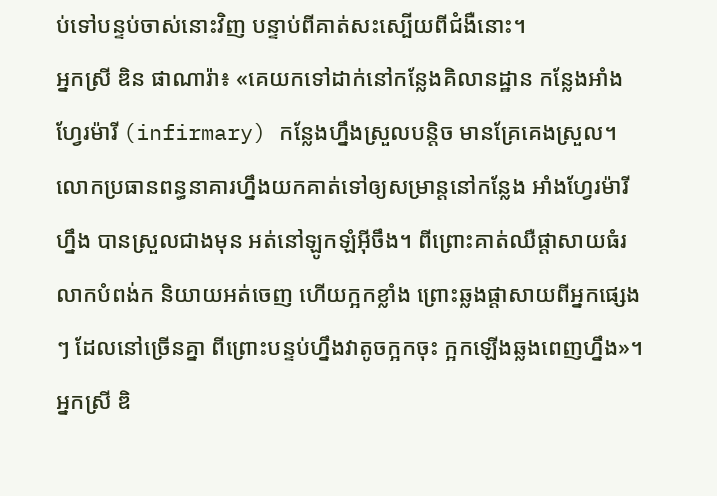ប់ទៅបន្ទប់ចាស់នោះវិញ បន្ទាប់ពីគាត់សះស្បើយពីជំងឺនោះ។
អ្នកស្រី ឌិន ផាណារ៉ា៖ «គេយកទៅដាក់នៅកន្លែងគិលានដ្ឋាន កន្លែងអាំងហ្វែរម៉ារី (infirmary) កន្លែងហ្នឹងស្រួលបន្តិច មានគ្រែគេងស្រួល។ លោកប្រធានពន្ធនាគារហ្នឹងយកគាត់ទៅឲ្យសម្រាន្តនៅកន្លែង អាំងហ្វែរម៉ារីហ្នឹង បានស្រួលជាងមុន អត់នៅឡូកឡំអ៊ីចឹង។ ពីព្រោះគាត់ឈឺផ្ដាសាយធំរលាកបំពង់ក និយាយអត់ចេញ ហើយក្អកខ្លាំង ព្រោះឆ្លងផ្ដាសាយពីអ្នកផ្សេងៗ ដែលនៅច្រើនគ្នា ពីព្រោះបន្ទប់ហ្នឹងវាតូចក្អកចុះ ក្អកឡើងឆ្លងពេញហ្នឹង»។
អ្នកស្រី ឌិ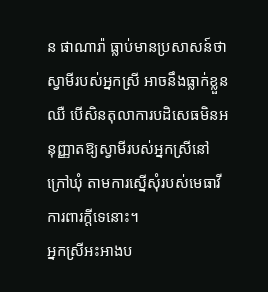ន ផាណារ៉ា ធ្លាប់មានប្រសាសន៍ថា ស្វាមីរបស់អ្នកស្រី អាចនឹងធ្លាក់ខ្លួនឈឺ បើសិនតុលាការបដិសេធមិនអនុញ្ញាតឱ្យស្វាមីរបស់អ្នកស្រីនៅក្រៅឃុំ តាមការស្នើសុំរបស់មេធាវីការពារក្ដីទេនោះ។
អ្នកស្រីអះអាងប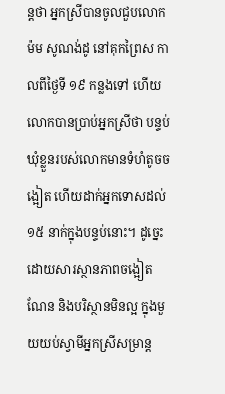ន្តថា អ្នកស្រីបានចូលជួបលោក ម៉ម សូណង់ដូ នៅគុកព្រៃស កាលពីថ្ងៃទី ១៩ កន្លងទៅ ហើយលោកបានប្រាប់អ្នកស្រីថា បន្ទប់ឃុំខ្លួនរបស់លោកមានទំហំតូចចង្អៀត ហើយដាក់អ្នកទោសដល់ ១៥ នាក់ក្នុងបន្ទប់នោះ។ ដូច្នេះ ដោយសារស្ថានភាពចង្អៀតណែន និងបរិស្ថានមិនល្អ ក្នុងមួយយប់ស្វាមីអ្នកស្រីសម្រាន្ត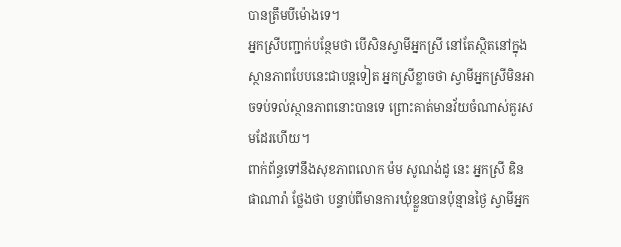បានត្រឹមបីម៉ោងទេ។
អ្នកស្រីបញ្ជាក់បន្ថែមថា បើសិនស្វាមីអ្នកស្រី នៅតែស្ថិតនៅក្នុងស្ថានភាពបែបនេះជាបន្តទៀត អ្នកស្រីខ្លាចថា ស្វាមីអ្នកស្រីមិនអាចទប់ទល់ស្ថានភាពនោះបានទេ ព្រោះគាត់មានវ័យចំណាស់គួរសមដែរហើយ។
ពាក់ព័ន្ធទៅនឹងសុខភាពលោក ម៉ម សូណង់ដូ នេះ អ្នកស្រី ឌិន ផាណារ៉ា ថ្លែងថា បន្ទាប់ពីមានការឃុំខ្លួនបានប៉ុន្មានថ្ងៃ ស្វាមីអ្នក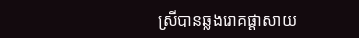ស្រីបានឆ្លងរោគផ្ដាសាយ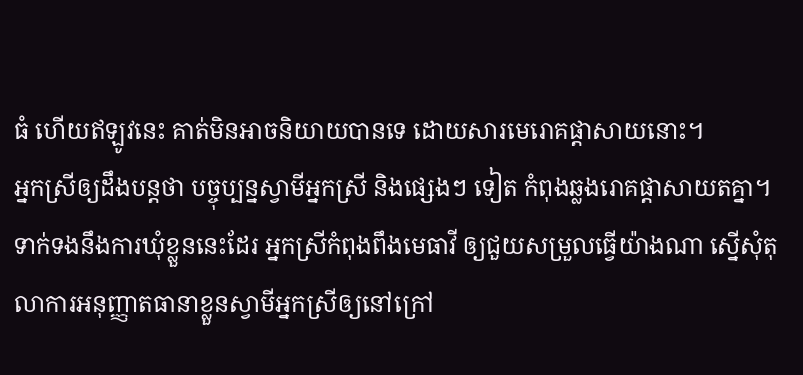ធំ ហើយឥឡូវនេះ គាត់មិនអាចនិយាយបានទេ ដោយសារមេរោគផ្ដាសាយនោះ។
អ្នកស្រីឲ្យដឹងបន្តថា បច្ចុប្បន្នស្វាមីអ្នកស្រី និងផ្សេងៗ ទៀត កំពុងឆ្លងរោគផ្ដាសាយតគ្នា។ទាក់ទងនឹងការឃុំខ្លួននេះដែរ អ្នកស្រីកំពុងពឹងមេធាវី ឲ្យជួយសម្រួលធ្វើយ៉ាងណា ស្នើសុំតុលាការអនុញ្ញាតធានាខ្លួនស្វាមីអ្នកស្រីឲ្យនៅក្រៅ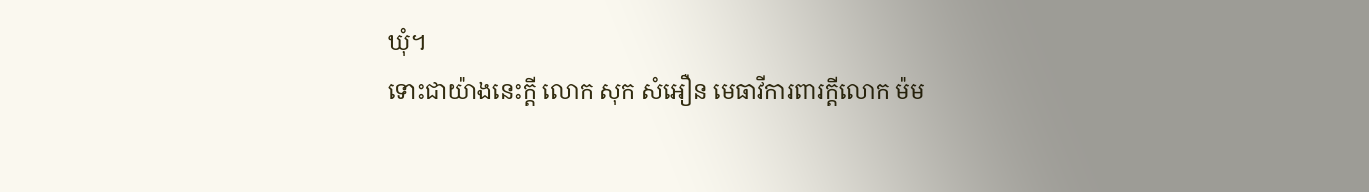ឃុំ។
ទោះជាយ៉ាងនេះក្ដី លោក សុក សំអឿន មេធាវីការពារក្ដីលោក ម៉ម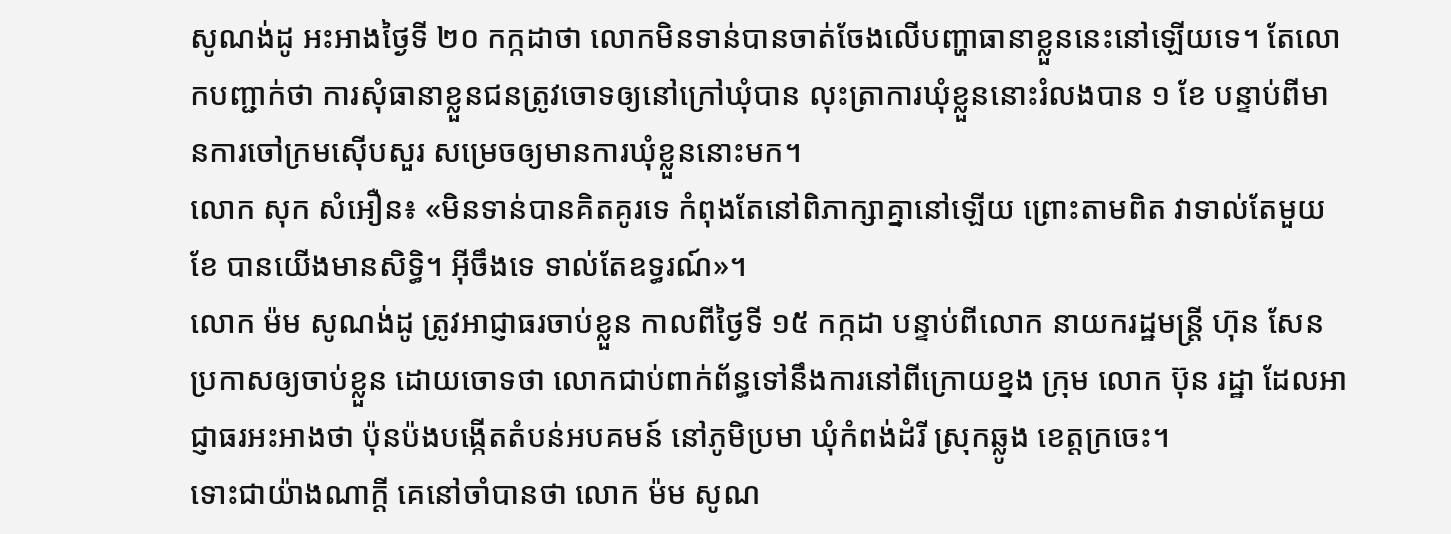សូណង់ដូ អះអាងថ្ងៃទី ២០ កក្កដាថា លោកមិនទាន់បានចាត់ចែងលើបញ្ហាធានាខ្លួននេះនៅឡើយទេ។ តែលោកបញ្ជាក់ថា ការសុំធានាខ្លួនជនត្រូវចោទឲ្យនៅក្រៅឃុំបាន លុះត្រាការឃុំខ្លួននោះរំលងបាន ១ ខែ បន្ទាប់ពីមានការចៅក្រមស៊ើបសួរ សម្រេចឲ្យមានការឃុំខ្លួននោះមក។
លោក សុក សំអឿន៖ «មិនទាន់បានគិតគូរទេ កំពុងតែនៅពិភាក្សាគ្នានៅឡើយ ព្រោះតាមពិត វាទាល់តែមួយខែ បានយើងមានសិទ្ធិ។ អ៊ីចឹងទេ ទាល់តែឧទ្ធរណ៍»។
លោក ម៉ម សូណង់ដូ ត្រូវអាជ្ញាធរចាប់ខ្លួន កាលពីថ្ងៃទី ១៥ កក្កដា បន្ទាប់ពីលោក នាយករដ្ឋមន្ត្រី ហ៊ុន សែន ប្រកាសឲ្យចាប់ខ្លួន ដោយចោទថា លោកជាប់ពាក់ព័ន្ធទៅនឹងការនៅពីក្រោយខ្នង ក្រុម លោក ប៊ុន រដ្ឋា ដែលអាជ្ញាធរអះអាងថា ប៉ុនប៉ងបង្កើតតំបន់អបគមន៍ នៅភូមិប្រមា ឃុំកំពង់ដំរី ស្រុកឆ្លូង ខេត្តក្រចេះ។
ទោះជាយ៉ាងណាក្ដី គេនៅចាំបានថា លោក ម៉ម សូណ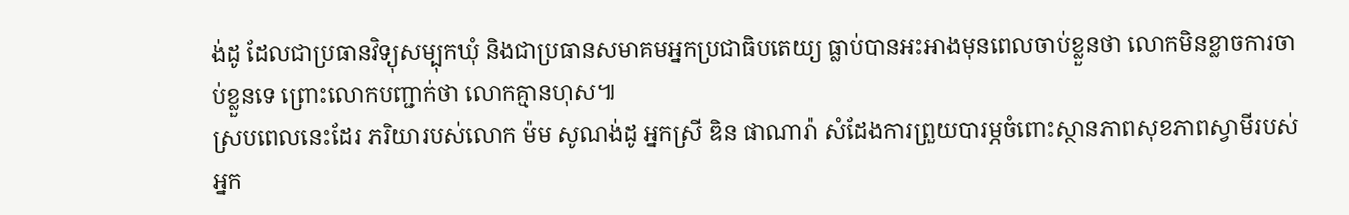ង់ដូ ដែលជាប្រធានវិទ្យុសម្បុកឃុំ និងជាប្រធានសមាគមអ្នកប្រជាធិបតេយ្យ ធ្លាប់បានអះអាងមុនពេលចាប់ខ្លួនថា លោកមិនខ្លាចការចាប់ខ្លួនទេ ព្រោះលោកបញ្ជាក់ថា លោកគ្មានហុស៕
ស្របពេលនេះដែរ ភរិយារបស់លោក ម៉ម សូណង់ដូ អ្នកស្រី ឌិន ផាណារ៉ា សំដែងការព្រួយបារម្ភចំពោះស្ថានភាពសុខភាពស្វាមីរបស់អ្នក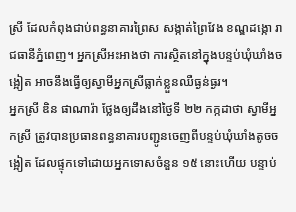ស្រី ដែលកំពុងជាប់ពន្ធនាគារព្រៃស សង្កាត់ព្រៃវែង ខណ្ឌដង្កោ រាជធានីភ្នំពេញ។ អ្នកស្រីអះអាងថា ការស្ថិតនៅក្នុងបន្ទប់ឃុំឃាំងចង្អៀត អាចនឹងធ្វើឲ្យស្វាមីអ្នកស្រីធ្លាក់ខ្លួនឈឺធ្ងន់ធ្ងរ។
អ្នកស្រី ឌិន ផាណារ៉ា ថ្លែងឲ្យដឹងនៅថ្ងៃទី ២២ កក្កដាថា ស្វាមីអ្នកស្រី ត្រូវបានប្រធានពន្ធនាគារបញ្ជូនចេញពីបន្ទប់ឃុំឃាំងតូចចង្អៀត ដែលផ្ទុកទៅដោយអ្នកទោសចំនួន ១៥ នោះហើយ បន្ទាប់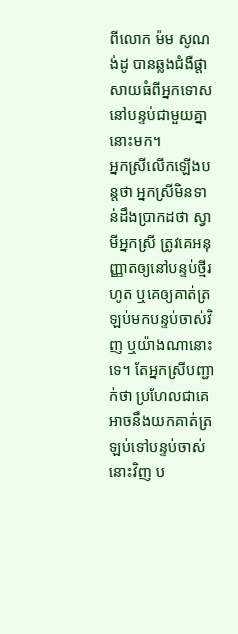ពីលោក ម៉ម សូណង់ដូ បានឆ្លងជំងឺផ្ដាសាយធំពីអ្នកទោសនៅបន្ទប់ជាមួយគ្នានោះមក។
អ្នកស្រីលើកឡើងបន្តថា អ្នកស្រីមិនទាន់ដឹងប្រាកដថា ស្វាមីអ្នកស្រី ត្រូវគេអនុញ្ញាតឲ្យនៅបន្ទប់ថ្មីរហូត ឬគេឲ្យគាត់ត្រឡប់មកបន្ទប់ចាស់វិញ ឬយ៉ាងណានោះទេ។ តែអ្នកស្រីបញ្ជាក់ថា ប្រហែលជាគេអាចនឹងយកគាត់ត្រឡប់ទៅបន្ទប់ចាស់នោះវិញ ប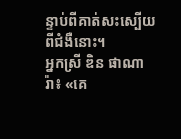ន្ទាប់ពីគាត់សះស្បើយពីជំងឺនោះ។
អ្នកស្រី ឌិន ផាណារ៉ា៖ «គេ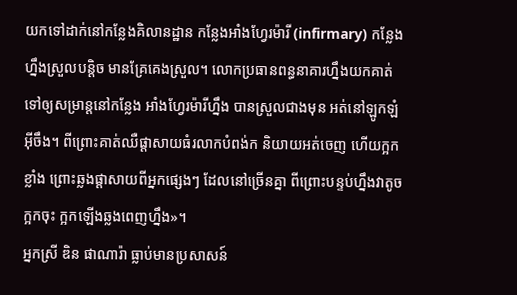យកទៅដាក់នៅកន្លែងគិលានដ្ឋាន កន្លែងអាំងហ្វែរម៉ារី (infirmary) កន្លែងហ្នឹងស្រួលបន្តិច មានគ្រែគេងស្រួល។ លោកប្រធានពន្ធនាគារហ្នឹងយកគាត់ទៅឲ្យសម្រាន្តនៅកន្លែង អាំងហ្វែរម៉ារីហ្នឹង បានស្រួលជាងមុន អត់នៅឡូកឡំអ៊ីចឹង។ ពីព្រោះគាត់ឈឺផ្ដាសាយធំរលាកបំពង់ក និយាយអត់ចេញ ហើយក្អកខ្លាំង ព្រោះឆ្លងផ្ដាសាយពីអ្នកផ្សេងៗ ដែលនៅច្រើនគ្នា ពីព្រោះបន្ទប់ហ្នឹងវាតូចក្អកចុះ ក្អកឡើងឆ្លងពេញហ្នឹង»។
អ្នកស្រី ឌិន ផាណារ៉ា ធ្លាប់មានប្រសាសន៍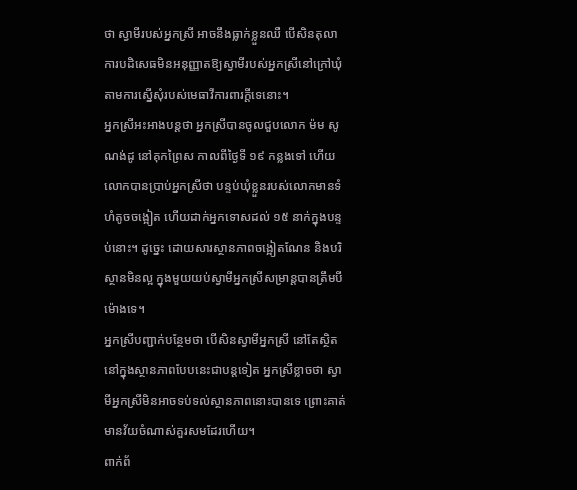ថា ស្វាមីរបស់អ្នកស្រី អាចនឹងធ្លាក់ខ្លួនឈឺ បើសិនតុលាការបដិសេធមិនអនុញ្ញាតឱ្យស្វាមីរបស់អ្នកស្រីនៅក្រៅឃុំ តាមការស្នើសុំរបស់មេធាវីការពារក្ដីទេនោះ។
អ្នកស្រីអះអាងបន្តថា អ្នកស្រីបានចូលជួបលោក ម៉ម សូណង់ដូ នៅគុកព្រៃស កាលពីថ្ងៃទី ១៩ កន្លងទៅ ហើយលោកបានប្រាប់អ្នកស្រីថា បន្ទប់ឃុំខ្លួនរបស់លោកមានទំហំតូចចង្អៀត ហើយដាក់អ្នកទោសដល់ ១៥ នាក់ក្នុងបន្ទប់នោះ។ ដូច្នេះ ដោយសារស្ថានភាពចង្អៀតណែន និងបរិស្ថានមិនល្អ ក្នុងមួយយប់ស្វាមីអ្នកស្រីសម្រាន្តបានត្រឹមបីម៉ោងទេ។
អ្នកស្រីបញ្ជាក់បន្ថែមថា បើសិនស្វាមីអ្នកស្រី នៅតែស្ថិតនៅក្នុងស្ថានភាពបែបនេះជាបន្តទៀត អ្នកស្រីខ្លាចថា ស្វាមីអ្នកស្រីមិនអាចទប់ទល់ស្ថានភាពនោះបានទេ ព្រោះគាត់មានវ័យចំណាស់គួរសមដែរហើយ។
ពាក់ព័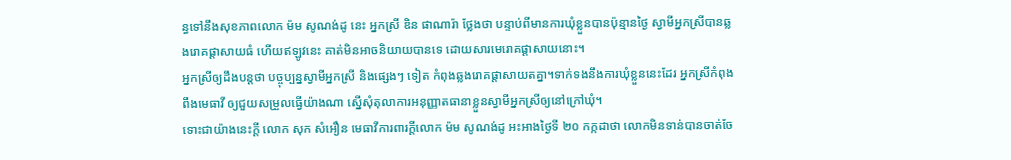ន្ធទៅនឹងសុខភាពលោក ម៉ម សូណង់ដូ នេះ អ្នកស្រី ឌិន ផាណារ៉ា ថ្លែងថា បន្ទាប់ពីមានការឃុំខ្លួនបានប៉ុន្មានថ្ងៃ ស្វាមីអ្នកស្រីបានឆ្លងរោគផ្ដាសាយធំ ហើយឥឡូវនេះ គាត់មិនអាចនិយាយបានទេ ដោយសារមេរោគផ្ដាសាយនោះ។
អ្នកស្រីឲ្យដឹងបន្តថា បច្ចុប្បន្នស្វាមីអ្នកស្រី និងផ្សេងៗ ទៀត កំពុងឆ្លងរោគផ្ដាសាយតគ្នា។ទាក់ទងនឹងការឃុំខ្លួននេះដែរ អ្នកស្រីកំពុងពឹងមេធាវី ឲ្យជួយសម្រួលធ្វើយ៉ាងណា ស្នើសុំតុលាការអនុញ្ញាតធានាខ្លួនស្វាមីអ្នកស្រីឲ្យនៅក្រៅឃុំ។
ទោះជាយ៉ាងនេះក្ដី លោក សុក សំអឿន មេធាវីការពារក្ដីលោក ម៉ម សូណង់ដូ អះអាងថ្ងៃទី ២០ កក្កដាថា លោកមិនទាន់បានចាត់ចែ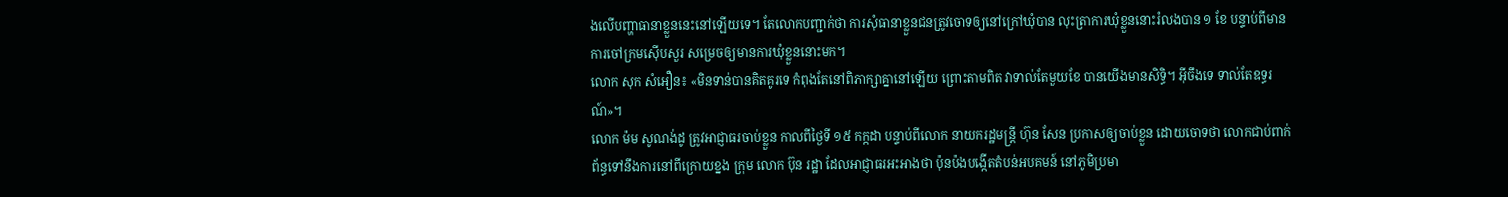ងលើបញ្ហាធានាខ្លួននេះនៅឡើយទេ។ តែលោកបញ្ជាក់ថា ការសុំធានាខ្លួនជនត្រូវចោទឲ្យនៅក្រៅឃុំបាន លុះត្រាការឃុំខ្លួននោះរំលងបាន ១ ខែ បន្ទាប់ពីមានការចៅក្រមស៊ើបសួរ សម្រេចឲ្យមានការឃុំខ្លួននោះមក។
លោក សុក សំអឿន៖ «មិនទាន់បានគិតគូរទេ កំពុងតែនៅពិភាក្សាគ្នានៅឡើយ ព្រោះតាមពិត វាទាល់តែមួយខែ បានយើងមានសិទ្ធិ។ អ៊ីចឹងទេ ទាល់តែឧទ្ធរណ៍»។
លោក ម៉ម សូណង់ដូ ត្រូវអាជ្ញាធរចាប់ខ្លួន កាលពីថ្ងៃទី ១៥ កក្កដា បន្ទាប់ពីលោក នាយករដ្ឋមន្ត្រី ហ៊ុន សែន ប្រកាសឲ្យចាប់ខ្លួន ដោយចោទថា លោកជាប់ពាក់ព័ន្ធទៅនឹងការនៅពីក្រោយខ្នង ក្រុម លោក ប៊ុន រដ្ឋា ដែលអាជ្ញាធរអះអាងថា ប៉ុនប៉ងបង្កើតតំបន់អបគមន៍ នៅភូមិប្រមា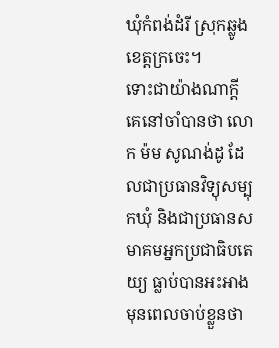ឃុំកំពង់ដំរី ស្រុកឆ្លូង ខេត្តក្រចេះ។
ទោះជាយ៉ាងណាក្ដី គេនៅចាំបានថា លោក ម៉ម សូណង់ដូ ដែលជាប្រធានវិទ្យុសម្បុកឃុំ និងជាប្រធានសមាគមអ្នកប្រជាធិបតេយ្យ ធ្លាប់បានអះអាងមុនពេលចាប់ខ្លួនថា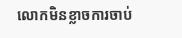លោកមិនខ្លាចការចាប់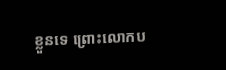ខ្លួនទេ ព្រោះលោកប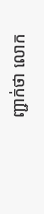ញ្ជាក់ថា លោក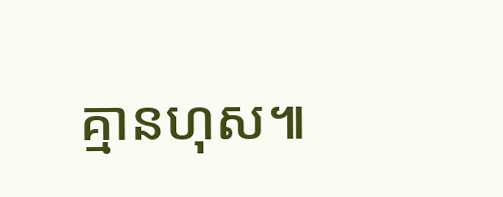គ្មានហុស៕